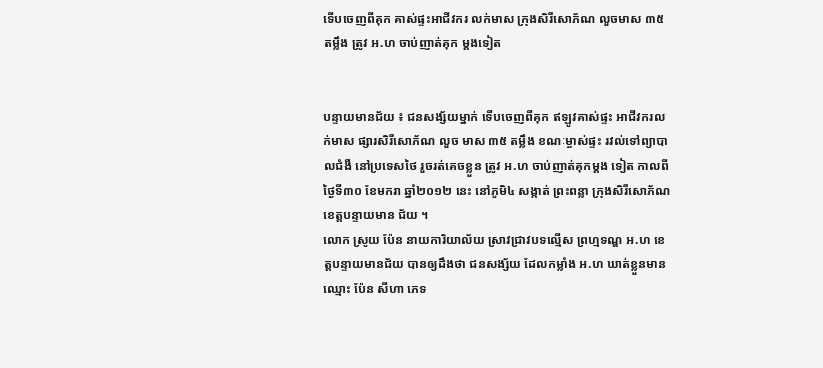ទើបចេញពីគុក គាស់ផ្ទះអាជីវករ លក់មាស ក្រុងសិរីសោភ័ណ លួចមាស ៣៥ តម្លឹង ត្រូវ អ.ហ ចាប់ញាត់គុក ម្តងទៀត


បន្ទាយមានជ័យ ៖ ជនសង្ស័យម្នាក់ ទើបចេញពីគុក ឥឡូវគាស់ផ្ទះ អាជីវករលក់មាស ផ្សារសិរីសោភ័ណ លួច មាស ៣៥ តម្លឹង ខណៈម្ចាស់ផ្ទះ រវល់ទៅព្យាបាលជំងឺ នៅប្រទេសថៃ រួចរត់គេចខ្លួន ត្រូវ អ.ហ ចាប់ញាត់គុកម្តង ទៀត កាលពីថ្ងៃទី៣០ ខែមករា ឆ្នាំ២០១២ នេះ នៅភូមិ៤ សង្កាត់ ព្រះពន្លា ក្រុងសិរីសោភ័ណ ខេត្តបន្ទាយមាន ជ័យ ។
លោក ស្រូយ ប៉ែន នាយការិយាល័យ ស្រាវជ្រាវបទល្មើស ព្រហ្មទណ្ឌ អ.ហ ខេត្តបន្ទាយមានជ័យ បានឲ្យដឹងថា ជនសង្ស័យ ដែលកម្លាំង អ.ហ ឃាត់ខ្លួនមានឈ្មោះ ប៉ែន សីហា ភេទ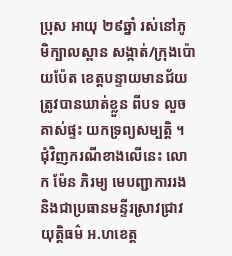ប្រុស អាយុ ២៩ឆ្នាំ រស់នៅភូមិក្បាលស្ពាន សង្កាត់/ក្រុងប៉ោយប៉ែត ខេត្តបន្ទាយមានជ័យ ត្រូវបានឃាត់ខ្លួន ពីបទ លួចគាស់ផ្ទះ យកទ្រព្យសម្បត្តិ ។
ជុំវិញករណីខាងលើនេះ លោក ម៉ែន ភិរម្យ មេបញ្ជាការរង និងជាប្រធានមន្ទីរស្រាវជ្រាវ យុត្តិធម៌ អ.ហខេត្ត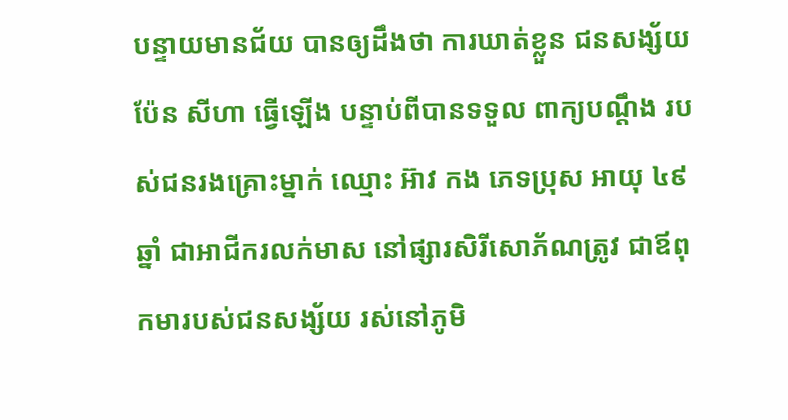បន្ទាយមានជ័យ បានឲ្យដឹងថា ការឃាត់ខ្លួន ជនសង្ស័យ ប៉ែន សីហា ធ្វើឡើង បន្ទាប់ពីបានទទួល ពាក្យបណ្តឹង របស់ជនរងគ្រោះម្នាក់ ឈ្មោះ អ៊ាវ កង ភេទប្រុស អាយុ ៤៩ ឆ្នាំ ជាអាជីករលក់មាស នៅផ្សារសិរីសោភ័ណត្រូវ ជាឪពុកមារបស់ជនសង្ស័យ រស់នៅភូមិ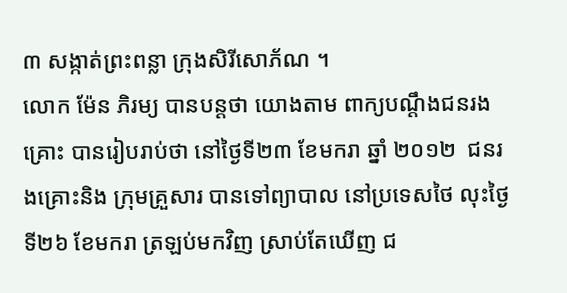៣ សង្កាត់ព្រះពន្លា ក្រុងសិរីសោភ័ណ ។
លោក ម៉ែន ភិរម្យ បានបន្តថា យោងតាម ពាក្យបណ្តឹងជនរងគ្រោះ បានរៀបរាប់ថា នៅថ្ងៃទី២៣ ខែមករា ឆ្នាំ ២០១២  ជនរងគ្រោះនិង ក្រុមគ្រួសារ បានទៅព្យាបាល នៅប្រទេសថៃ លុះថ្ងៃទី២៦ ខែមករា ត្រឡប់មកវិញ ស្រាប់តែឃើញ ជ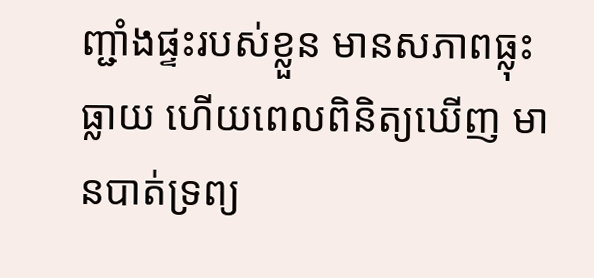ញ្ជាំងផ្ទះរបស់ខ្លួន មានសភាពធ្លុះធ្លាយ ហើយពេលពិនិត្យឃើញ មានបាត់ទ្រព្យ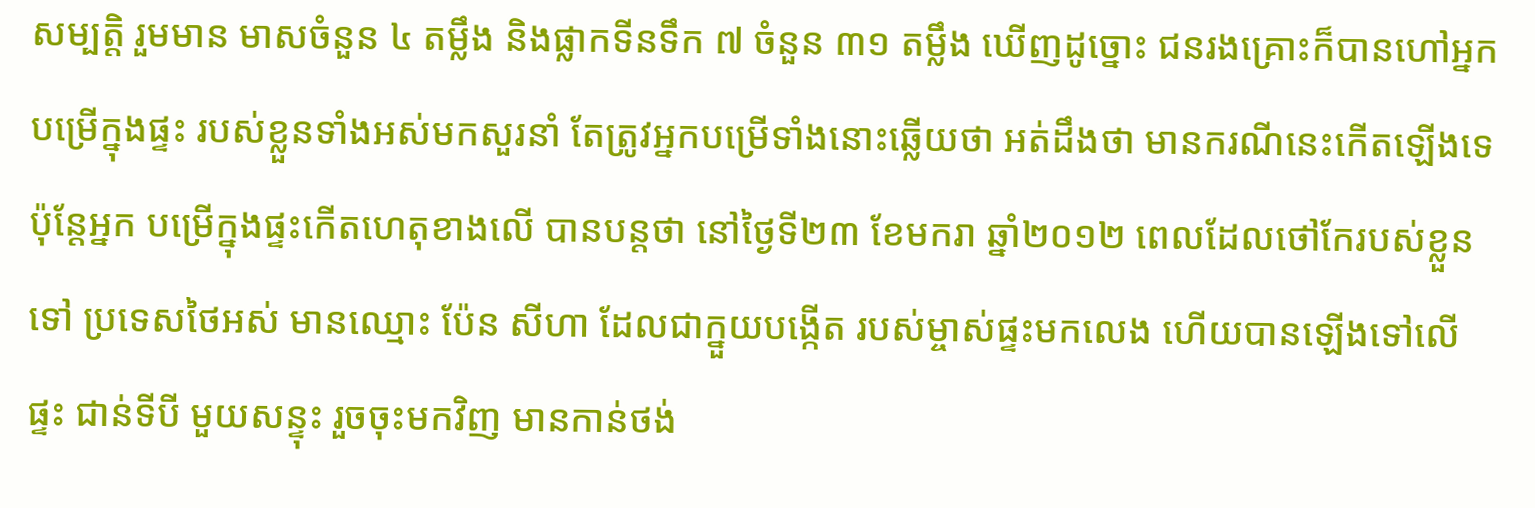សម្បត្តិ រួមមាន មាសចំនួន ៤ តម្លឹង និងផ្លាកទីនទឹក ៧ ចំនួន ៣១ តម្លឹង ឃើញដូច្នោះ ជនរងគ្រោះក៏បានហៅអ្នក បម្រើក្នុងផ្ទះ របស់ខ្លួនទាំងអស់មកសួរនាំ តែត្រូវអ្នកបម្រើទាំងនោះឆ្លើយថា អត់ដឹងថា មានករណីនេះកើតឡើងទេ ប៉ុន្តែអ្នក បម្រើក្នុងផ្ទះកើតហេតុខាងលើ បានបន្តថា នៅថ្ងៃទី២៣ ខែមករា ឆ្នាំ២០១២ ពេលដែលថៅកែរបស់ខ្លួន ទៅ ប្រទេសថៃអស់ មានឈ្មោះ ប៉ែន សីហា ដែលជាក្នួយបង្កើត របស់ម្ចាស់ផ្ទះមកលេង ហើយបានឡើងទៅលើផ្ទះ ជាន់ទីបី មួយសន្ទុះ រួចចុះមកវិញ មានកាន់ថង់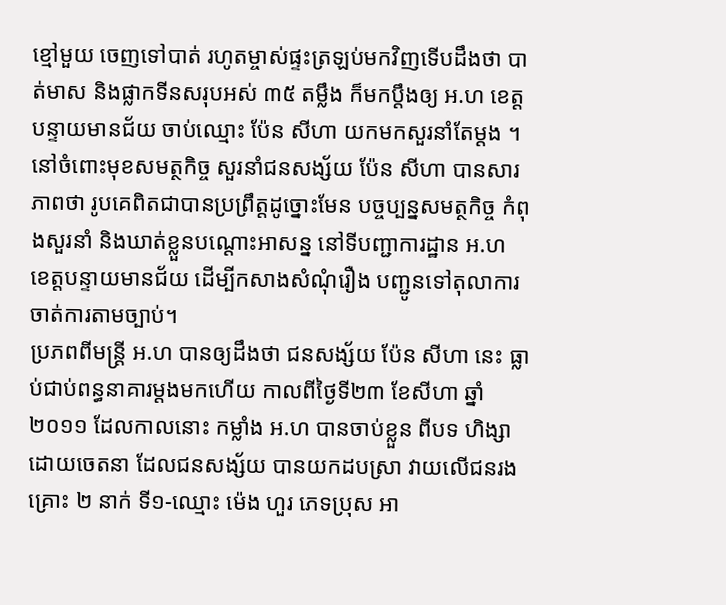ខ្មៅមួយ ចេញទៅបាត់ រហូតម្ចាស់ផ្ទះត្រឡប់មកវិញទើបដឹងថា បាត់មាស និងផ្លាកទីនសរុបអស់ ៣៥ តម្លឹង ក៏មកប្តឹងឲ្យ អ.ហ ខេត្តបន្ទាយមានជ័យ ចាប់ឈ្មោះ ប៉ែន សីហា យកមកសួរនាំតែម្តង ។
នៅចំពោះមុខសមត្ថកិច្ច សួរនាំជនសង្ស័យ ប៉ែន សីហា បានសារភាពថា រូបគេពិតជាបានប្រព្រឹត្តដូច្នោះមែន បច្ចប្បន្នសមត្ថកិច្ច កំពុងសួរនាំ និងឃាត់ខ្លួនបណ្តោះអាសន្ន នៅទីបញ្ជាការដ្ឋាន អ.ហ ខេត្តបន្ទាយមានជ័យ ដើម្បីកសាងសំណុំរឿង បញ្ជូនទៅតុលាការ ចាត់ការតាមច្បាប់។
ប្រភពពីមន្ត្រី អ.ហ បានឲ្យដឹងថា ជនសង្ស័យ ប៉ែន សីហា នេះ ធ្លាប់ជាប់ពន្ធនាគារម្តងមកហើយ កាលពីថ្ងៃទី២៣ ខែសីហា ឆ្នាំ២០១១ ដែលកាលនោះ កម្លាំង អ.ហ បានចាប់ខ្លួន ពីបទ ហិង្សា ដោយចេតនា ដែលជនសង្ស័យ បានយកដបស្រា វាយលើជនរងគ្រោះ ២ នាក់ ទី១-ឈ្មោះ ម៉េង ហួរ ភេទប្រុស អា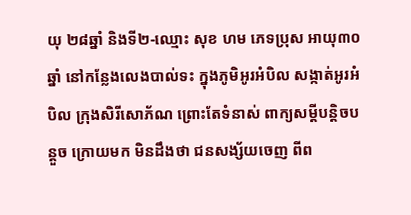យុ ២៨ឆ្នាំ និងទី២-ឈ្មោះ សុខ ហម ភេទប្រុស អាយុ៣០ ឆ្នាំ នៅកន្លែងលេងបាល់ទះ ក្នុងភូមិអូរអំបិល សង្កាត់អូរអំបិល ក្រុងសិរីសោភ័ណ ព្រោះតែទំនាស់ ពាក្យសម្តីបន្តិចបន្តួច ក្រោយមក មិនដឹងថា ជនសង្ស័យចេញ ពីព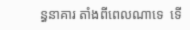ន្ធនាគារ តាំងពីពេលណាទេ  ទើ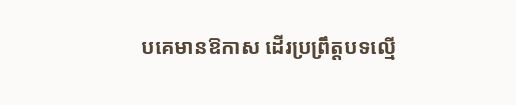បគេមានឱកាស ដើរប្រព្រឹត្តបទល្មើ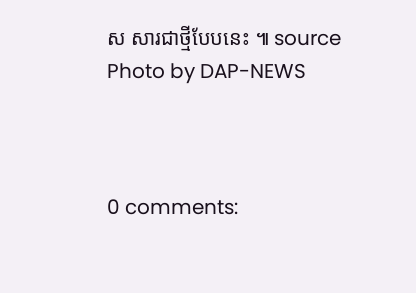ស សារជាថ្មីបែបនេះ ៕ source
Photo by DAP-NEWS



0 comments: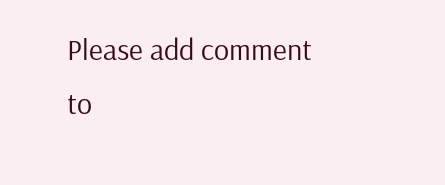Please add comment to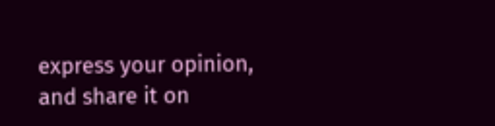express your opinion, and share it on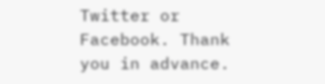Twitter or Facebook. Thank you in advance.